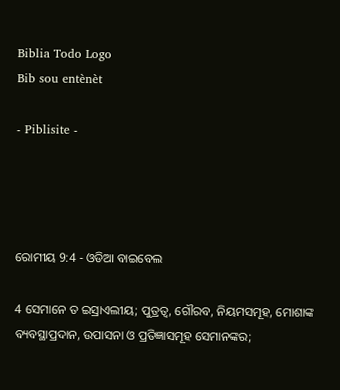Biblia Todo Logo
Bib sou entènèt

- Piblisite -




ରୋମୀୟ 9:4 - ଓଡିଆ ବାଇବେଲ

4 ସେମାନେ ତ ଇସ୍ରାଏଲୀୟ; ପୁତ୍ରତ୍ୱ, ଗୌରବ, ନିୟମସମୂହ, ମୋଶାଙ୍କ ବ୍ୟବସ୍ଥାପ୍ରଦାନ, ଉପାସନା ଓ ପ୍ରତିଜ୍ଞାସମୂହ ସେମାନଙ୍କର;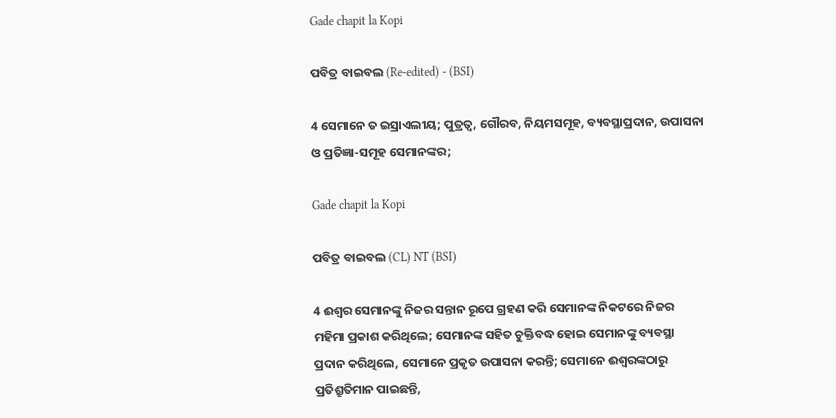Gade chapit la Kopi

ପବିତ୍ର ବାଇବଲ (Re-edited) - (BSI)

4 ସେମାନେ ତ ଇସ୍ରାଏଲୀୟ; ପୁତ୍ରତ୍ଵ, ଗୌରବ, ନିୟମସମୂହ, ବ୍ୟବସ୍ଥାପ୍ରଦାନ, ଉପାସନା ଓ ପ୍ରତିଜ୍ଞା-ସମୂହ ସେମାନଙ୍କର;

Gade chapit la Kopi

ପବିତ୍ର ବାଇବଲ (CL) NT (BSI)

4 ଈଶ୍ୱର ସେମାନଙ୍କୁ ନିଜର ସନ୍ତାନ ରୂପେ ଗ୍ରହଣ କରି ସେମାନଙ୍କ ନିକଟରେ ନିଜର ମହିମା ପ୍ରକାଶ କରିଥିଲେ; ସେମାନଙ୍କ ସହିତ ଚୁକ୍ତିବଦ୍ଧ ହୋଇ ସେମାନଙ୍କୁ ବ୍ୟବସ୍ଥା ପ୍ରଦାନ କରିଥିଲେ, ସେମାନେ ପ୍ରକୃତ ଉପାସନା କରନ୍ତି; ସେମାନେ ଈଶ୍ୱରଙ୍କଠାରୁ ପ୍ରତିଶ୍ରୁତିମାନ ପାଇଛନ୍ତି,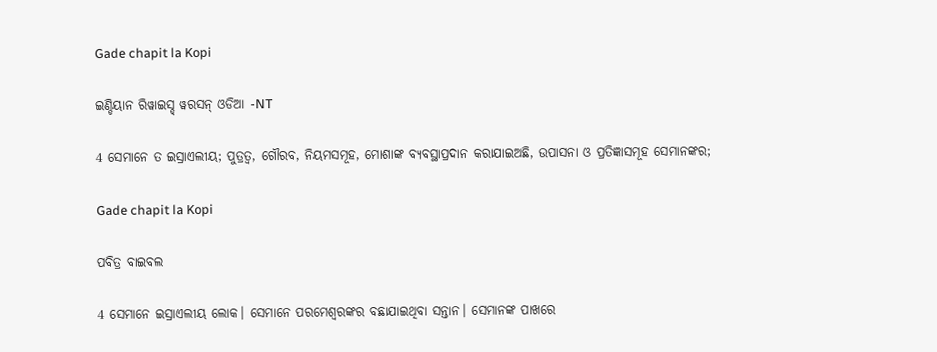Gade chapit la Kopi

ଇଣ୍ଡିୟାନ ରିୱାଇସ୍ଡ୍ ୱରସନ୍ ଓଡିଆ -NT

4 ସେମାନେ ତ ଇସ୍ରାଏଲୀୟ; ପୁତ୍ରତ୍ୱ, ଗୌରବ, ନିୟମସମୂହ, ମୋଶାଙ୍କ ବ୍ୟବସ୍ଥାପ୍ରଦାନ କରାଯାଇଅଛି, ଉପାସନା ଓ ପ୍ରତିଜ୍ଞାସମୂହ ସେମାନଙ୍କର;

Gade chapit la Kopi

ପବିତ୍ର ବାଇବଲ

4 ସେମାନେ ଇସ୍ରାଏଲୀୟ ଲୋକ। ସେମାନେ ପରମେଶ୍ୱରଙ୍କର ବଛାଯାଇଥିବା ସନ୍ତାନ। ସେମାନଙ୍କ ପାଖରେ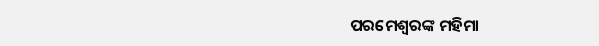ପରମେଶ୍ୱରଙ୍କ ମହିମା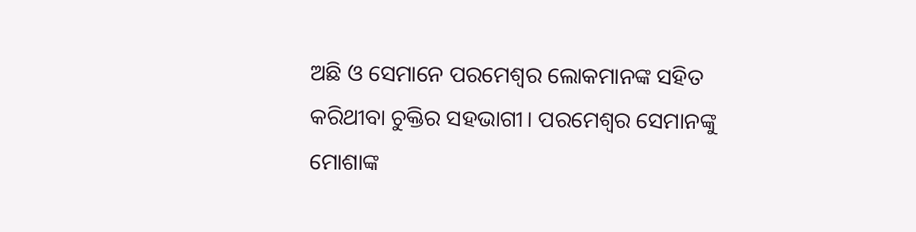ଅଛି ଓ ସେମାନେ ପରମେଶ୍ୱର ଲୋକମାନଙ୍କ ସହିତ କରିଥୀବା ଚୁକ୍ତିର ସହଭାଗୀ। ପରମେଶ୍ୱର ସେମାନଙ୍କୁ ମୋଶାଙ୍କ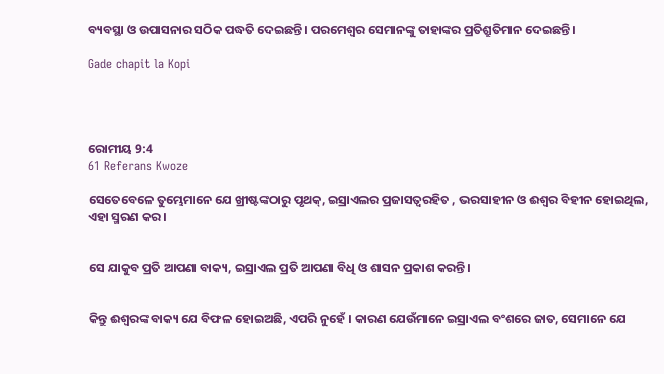ବ୍ୟବସ୍ଥା ଓ ଉପାସନାର ସଠିକ ପଦ୍ଧତି ଦେଇଛନ୍ତି। ପରମେଶ୍ୱର ସେମାନଙ୍କୁ ତାହାଙ୍କର ପ୍ରତିଶ୍ରୁତିମାନ ଦେଇଛନ୍ତି।

Gade chapit la Kopi




ରୋମୀୟ 9:4
61 Referans Kwoze

ସେତେବେଳେ ତୁମ୍ଭେମାନେ ଯେ ଖ୍ରୀଷ୍ଟଙ୍କଠାରୁ ପୃଥକ୍, ଇସ୍ରାଏଲର ପ୍ରଜାସତ୍ୱରହିତ , ଭରସାହୀନ ଓ ଈଶ୍ୱର ବିହୀନ ହୋଇଥିଲ, ଏହା ସ୍ମରଣ କର ।


ସେ ଯାକୁବ ପ୍ରତି ଆପଣା ବାକ୍ୟ, ଇସ୍ରାଏଲ ପ୍ରତି ଆପଣା ବିଧି ଓ ଶାସନ ପ୍ରକାଶ କରନ୍ତି।


କିନ୍ତୁ ଈଶ୍ୱରଙ୍କ ବାକ୍ୟ ଯେ ବିଫଳ ହୋଇଅଛି, ଏପରି ନୁହେଁ । କାରଣ ଯେଉଁମାନେ ଇସ୍ରାଏଲ ବଂଶରେ ଜାତ, ସେମାନେ ଯେ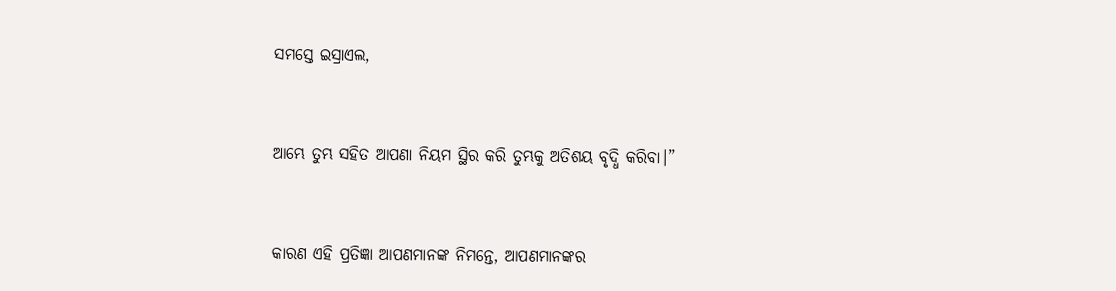ସମସ୍ତେ ଇସ୍ରାଏଲ,


ଆମ୍ଭେ ତୁମ୍ଭ ସହିତ ଆପଣା ନିୟମ ସ୍ଥିର କରି ତୁମ୍ଭକୁ ଅତିଶୟ ବୃଦ୍ଧି କରିବା।”


କାରଣ ଏହି ପ୍ରତିଜ୍ଞା ଆପଣମାନଙ୍କ ନିମନ୍ତେ, ଆପଣମାନଙ୍କର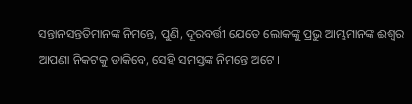ସନ୍ତାନସନ୍ତତିମାନଙ୍କ ନିମନ୍ତେ, ପୁଣି, ଦୂରବର୍ତ୍ତୀ ଯେତେ ଲୋକଙ୍କୁ ପ୍ରଭୁ ଆମ୍ଭମାନଙ୍କ ଈଶ୍ୱର ଆପଣା ନିକଟକୁ ଡାକିବେ, ସେହି ସମସ୍ତଙ୍କ ନିମନ୍ତେ ଅଟେ ।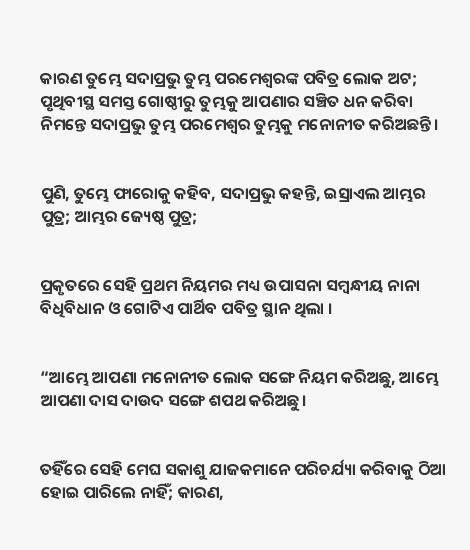କାରଣ ତୁମ୍ଭେ ସଦାପ୍ରଭୁ ତୁମ୍ଭ ପରମେଶ୍ୱରଙ୍କ ପବିତ୍ର ଲୋକ ଅଟ; ପୃଥିବୀସ୍ଥ ସମସ୍ତ ଗୋଷ୍ଠୀରୁ ତୁମ୍ଭକୁ ଆପଣାର ସଞ୍ଚିତ ଧନ କରିବା ନିମନ୍ତେ ସଦାପ୍ରଭୁ ତୁମ୍ଭ ପରମେଶ୍ୱର ତୁମ୍ଭକୁ ମନୋନୀତ କରିଅଛନ୍ତି।


ପୁଣି, ତୁମ୍ଭେ ଫାରୋକୁ କହିବ, ସଦାପ୍ରଭୁ କହନ୍ତି, ଇସ୍ରାଏଲ ଆମ୍ଭର ପୁତ୍ର; ଆମ୍ଭର ଜ୍ୟେଷ୍ଠ ପୁତ୍ର;


ପ୍ରକୃତରେ ସେହି ପ୍ରଥମ ନିୟମର ମଧ୍ୟ ଉପାସନା ସମ୍ବନ୍ଧୀୟ ନାନା ବିଧିବିଧାନ ଓ ଗୋଟିଏ ପାର୍ଥିବ ପବିତ୍ର ସ୍ଥାନ ଥିଲା ।


“ଆମ୍ଭେ ଆପଣା ମନୋନୀତ ଲୋକ ସଙ୍ଗେ ନିୟମ କରିଅଛୁ, ଆମ୍ଭେ ଆପଣା ଦାସ ଦାଉଦ ସଙ୍ଗେ ଶପଥ କରିଅଛୁ।


ତହିଁରେ ସେହି ମେଘ ସକାଶୁ ଯାଜକମାନେ ପରିଚର୍ଯ୍ୟା କରିବାକୁ ଠିଆ ହୋଇ ପାରିଲେ ନାହିଁ; କାରଣ,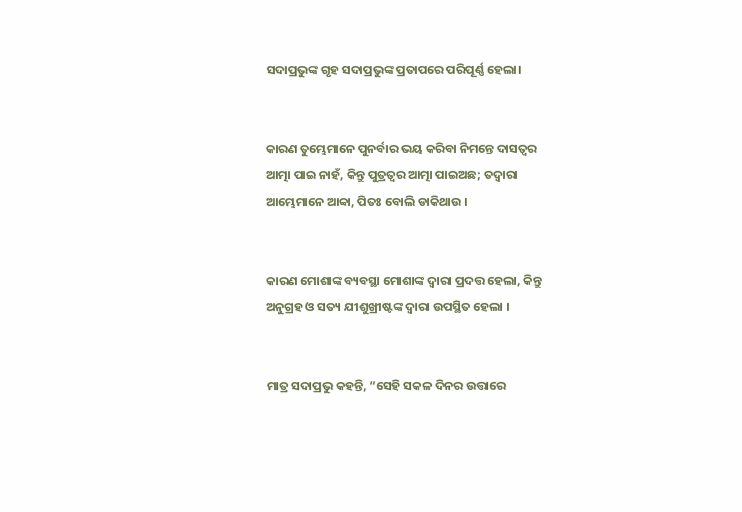ସଦାପ୍ରଭୁଙ୍କ ଗୃହ ସଦାପ୍ରଭୁଙ୍କ ପ୍ରତାପରେ ପରିପୂର୍ଣ୍ଣ ହେଲା।


କାରଣ ତୁମ୍ଭେମାନେ ପୁନର୍ବାର ଭୟ କରିବା ନିମନ୍ତେ ଦାସତ୍ୱର ଆତ୍ମା ପାଇ ନାହଁ, କିନ୍ତୁ ପୁତ୍ରତ୍ୱର ଆତ୍ମା ପାଇଅଛ; ତଦ୍ୱାରା ଆମ୍ଭେମାନେ ଆବ୍ବା, ପିତଃ ବୋଲି ଡାକିଥାଉ ।


କାରଣ ମୋଶାଙ୍କ ବ୍ୟବସ୍ଥା ମୋଶାଙ୍କ ଦ୍ୱାରା ପ୍ରଦତ୍ତ ହେଲା, କିନ୍ତୁ ଅନୁଗ୍ରହ ଓ ସତ୍ୟ ଯୀଶୁଖ୍ରୀଷ୍ଟଙ୍କ ଦ୍ୱାରା ଉପସ୍ଥିତ ହେଲା ।


ମାତ୍ର ସଦାପ୍ରଭୁ କହନ୍ତି, “ସେହି ସକଳ ଦିନର ଉତ୍ତାରେ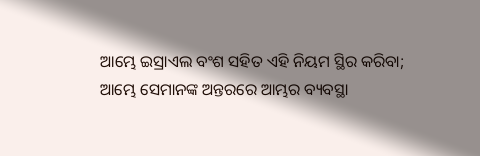ଆମ୍ଭେ ଇସ୍ରାଏଲ ବଂଶ ସହିତ ଏହି ନିୟମ ସ୍ଥିର କରିବା; ଆମ୍ଭେ ସେମାନଙ୍କ ଅନ୍ତରରେ ଆମ୍ଭର ବ୍ୟବସ୍ଥା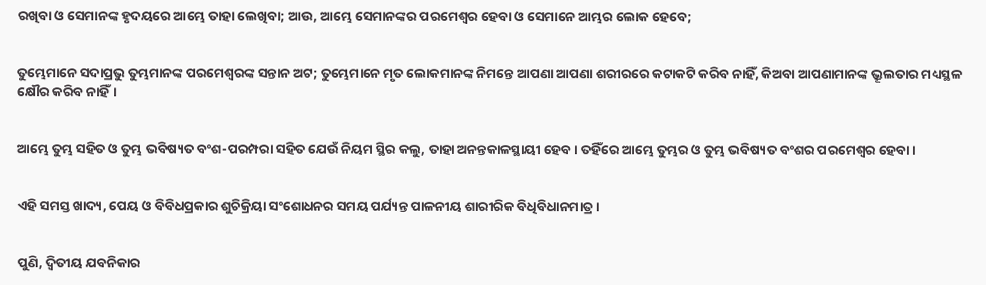ରଖିବା ଓ ସେମାନଙ୍କ ହୃଦୟରେ ଆମ୍ଭେ ତାହା ଲେଖିବା; ଆଉ, ଆମ୍ଭେ ସେମାନଙ୍କର ପରମେଶ୍ୱର ହେବା ଓ ସେମାନେ ଆମ୍ଭର ଲୋକ ହେବେ;


ତୁମ୍ଭେମାନେ ସଦାପ୍ରଭୁ ତୁମ୍ଭମାନଙ୍କ ପରମେଶ୍ୱରଙ୍କ ସନ୍ତାନ ଅଟ; ତୁମ୍ଭେମାନେ ମୃତ ଲୋକମାନଙ୍କ ନିମନ୍ତେ ଆପଣା ଆପଣା ଶରୀରରେ କଟାକଟି କରିବ ନାହିଁ, କିଅବା ଆପଣାମାନଙ୍କ ଭ୍ରୂଲତାର ମଧ୍ୟସ୍ଥଳ କ୍ଷୌର କରିବ ନାହିଁ।


ଆମ୍ଭେ ତୁମ୍ଭ ସହିତ ଓ ତୁମ୍ଭ ଭବିଷ୍ୟତ ବଂଶ-ପରମ୍ପରା ସହିତ ଯେଉଁ ନିୟମ ସ୍ଥିର କଲୁ, ତାହା ଅନନ୍ତକାଳସ୍ଥାୟୀ ହେବ। ତହିଁରେ ଆମ୍ଭେ ତୁମ୍ଭର ଓ ତୁମ୍ଭ ଭବିଷ୍ୟତ ବଂଶର ପରମେଶ୍ୱର ହେବା।


ଏହି ସମସ୍ତ ଖାଦ୍ୟ, ପେୟ ଓ ବିବିଧପ୍ରକାର ଶୁଚିକ୍ରିୟା ସଂଶୋଧନର ସମୟ ପର୍ଯ୍ୟନ୍ତ ପାଳନୀୟ ଶାରୀରିକ ବିଧିବିଧାନମାତ୍ର ।


ପୁଣି, ଦ୍ୱିତୀୟ ଯବନିକାର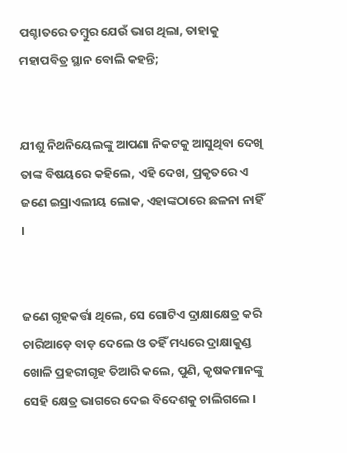ପଶ୍ଚାତରେ ତମ୍ବୁର ଯେଉଁ ଭାଗ ଥିଲା, ତାହାକୁ ମହାପବିତ୍ର ସ୍ଥାନ ବୋଲି କହନ୍ତି;


ଯୀଶୁ ନିଥନିୟେଲଙ୍କୁ ଆପଣା ନିକଟକୁ ଆସୁଥିବା ଦେଖି ତାଙ୍କ ବିଷୟରେ କହିଲେ, ଏହି ଦେଖ, ପ୍ରକୃତରେ ଏ ଜଣେ ଇସ୍ରାଏଲୀୟ ଲୋକ, ଏହାଙ୍କଠାରେ ଛଳନା ନାହିଁ ।


ଜଣେ ଗୃହକର୍ତ୍ତା ଥିଲେ, ସେ ଗୋଟିଏ ଦ୍ରାକ୍ଷାକ୍ଷେତ୍ର କରି ଚାରିଆଡ଼େ ବାଡ଼ ଦେଲେ ଓ ତହିଁ ମଧ୍ୟରେ ଦ୍ରାକ୍ଷାକୁଣ୍ଡ ଖୋଳି ପ୍ରହରୀଗୃହ ତିଆରି କଲେ, ପୁଣି, କୃଷକମାନଙ୍କୁ ସେହି କ୍ଷେତ୍ର ଭାଗରେ ଦେଇ ବିଦେଶକୁ ଚାଲିଗଲେ ।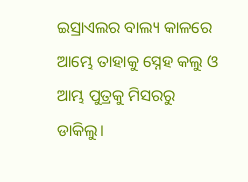ଇସ୍ରାଏଲର ବାଲ୍ୟ କାଳରେ ଆମ୍ଭେ ତାହାକୁ ସ୍ନେହ କଲୁ ଓ ଆମ୍ଭ ପୁତ୍ରକୁ ମିସରରୁ ଡାକିଲୁ।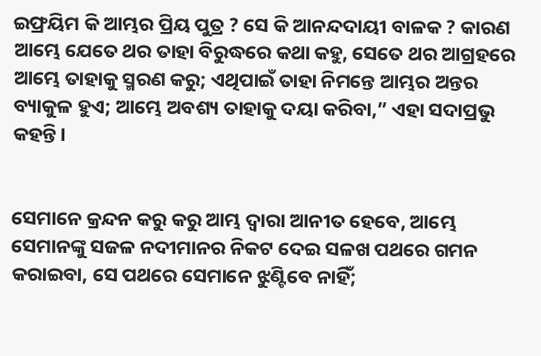ଇଫ୍ରୟିମ କି ଆମ୍ଭର ପ୍ରିୟ ପୁତ୍ର ? ସେ କି ଆନନ୍ଦଦାୟୀ ବାଳକ ? କାରଣ ଆମ୍ଭେ ଯେତେ ଥର ତାହା ବିରୁଦ୍ଧରେ କଥା କହୁ, ସେତେ ଥର ଆଗ୍ରହରେ ଆମ୍ଭେ ତାହାକୁ ସ୍ମରଣ କରୁ; ଏଥିପାଇଁ ତାହା ନିମନ୍ତେ ଆମ୍ଭର ଅନ୍ତର ବ୍ୟାକୁଳ ହୁଏ; ଆମ୍ଭେ ଅବଶ୍ୟ ତାହାକୁ ଦୟା କରିବା,” ଏହା ସଦାପ୍ରଭୁ କହନ୍ତି।


ସେମାନେ କ୍ରନ୍ଦନ କରୁ କରୁ ଆମ୍ଭ ଦ୍ୱାରା ଆନୀତ ହେବେ, ଆମ୍ଭେ ସେମାନଙ୍କୁ ସଜଳ ନଦୀମାନର ନିକଟ ଦେଇ ସଳଖ ପଥରେ ଗମନ କରାଇବା, ସେ ପଥରେ ସେମାନେ ଝୁଣ୍ଟିବେ ନାହିଁ;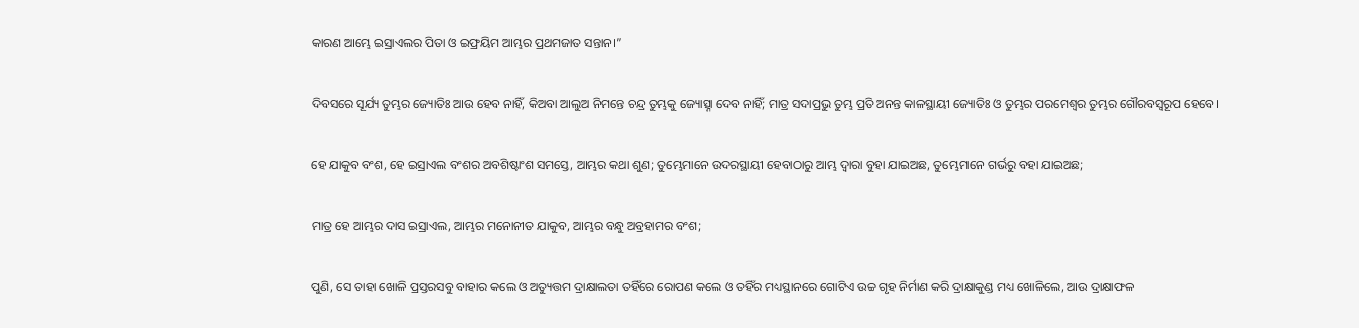କାରଣ ଆମ୍ଭେ ଇସ୍ରାଏଲର ପିତା ଓ ଇଫ୍ରୟିମ ଆମ୍ଭର ପ୍ରଥମଜାତ ସନ୍ତାନ।”


ଦିବସରେ ସୂର୍ଯ୍ୟ ତୁମ୍ଭର ଜ୍ୟୋତିଃ ଆଉ ହେବ ନାହିଁ, କିଅବା ଆଲୁଅ ନିମନ୍ତେ ଚନ୍ଦ୍ର ତୁମ୍ଭକୁ ଜ୍ୟୋତ୍ସ୍ନା ଦେବ ନାହିଁ; ମାତ୍ର ସଦାପ୍ରଭୁ ତୁମ୍ଭ ପ୍ରତି ଅନନ୍ତ କାଳସ୍ଥାୟୀ ଜ୍ୟୋତିଃ ଓ ତୁମ୍ଭର ପରମେଶ୍ୱର ତୁମ୍ଭର ଗୌରବସ୍ୱରୂପ ହେବେ।


ହେ ଯାକୁବ ବଂଶ, ହେ ଇସ୍ରାଏଲ ବଂଶର ଅବଶିଷ୍ଟାଂଶ ସମସ୍ତେ, ଆମ୍ଭର କଥା ଶୁଣ; ତୁମ୍ଭେମାନେ ଉଦରସ୍ଥାୟୀ ହେବାଠାରୁ ଆମ୍ଭ ଦ୍ୱାରା ବୁହା ଯାଇଅଛ, ତୁମ୍ଭେମାନେ ଗର୍ଭରୁ ବହା ଯାଇଅଛ;


ମାତ୍ର ହେ ଆମ୍ଭର ଦାସ ଇସ୍ରାଏଲ, ଆମ୍ଭର ମନୋନୀତ ଯାକୁବ, ଆମ୍ଭର ବନ୍ଧୁ ଅବ୍ରହାମର ବଂଶ;


ପୁଣି, ସେ ତାହା ଖୋଳି ପ୍ରସ୍ତରସବୁ ବାହାର କଲେ ଓ ଅତ୍ୟୁତ୍ତମ ଦ୍ରାକ୍ଷାଲତା ତହିଁରେ ରୋପଣ କଲେ ଓ ତହିଁର ମଧ୍ୟସ୍ଥାନରେ ଗୋଟିଏ ଉଚ୍ଚ ଗୃହ ନିର୍ମାଣ କରି ଦ୍ରାକ୍ଷାକୁଣ୍ଡ ମଧ୍ୟ ଖୋଳିଲେ, ଆଉ ଦ୍ରାକ୍ଷାଫଳ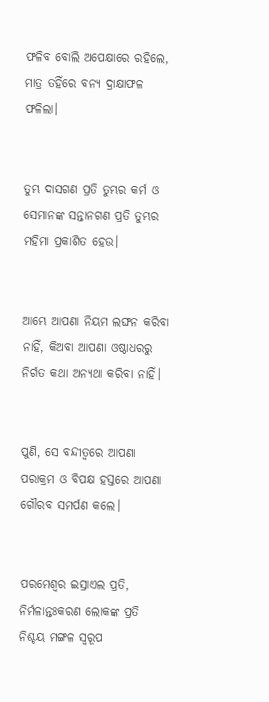ଫଳିବ ବୋଲି ଅପେକ୍ଷାରେ ରହିଲେ, ମାତ୍ର ତହିଁରେ ବନ୍ୟ ଦ୍ରାକ୍ଷାଫଳ ଫଳିଲା।


ତୁମ୍ଭ ଦାସଗଣ ପ୍ରତି ତୁମ୍ଭର କର୍ମ ଓ ସେମାନଙ୍କ ସନ୍ତାନଗଣ ପ୍ରତି ତୁମ୍ଭର ମହିମା ପ୍ରକାଶିତ ହେଉ।


ଆମ୍ଭେ ଆପଣା ନିୟମ ଲଙ୍ଘନ କରିବା ନାହିଁ, କିଅବା ଆପଣା ଓଷ୍ଠାଧରରୁ ନିର୍ଗତ କଥା ଅନ୍ୟଥା କରିବା ନାହିଁ।


ପୁଣି, ସେ ବନ୍ଦୀତ୍ୱରେ ଆପଣା ପରାକ୍ରମ ଓ ବିପକ୍ଷ ହସ୍ତରେ ଆପଣା ଗୌରବ ସମର୍ପଣ କଲେ।


ପରମେଶ୍ୱର ଇସ୍ରାଏଲ ପ୍ରତି, ନିର୍ମଳାନ୍ତଃକରଣ ଲୋକଙ୍କ ପ୍ରତି ନିଶ୍ଚୟ ମଙ୍ଗଳ ସ୍ୱରୂପ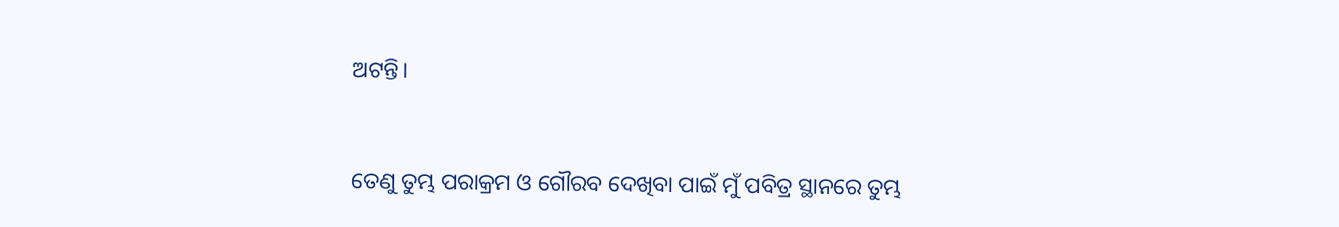ଅଟନ୍ତି।


ତେଣୁ ତୁମ୍ଭ ପରାକ୍ରମ ଓ ଗୌରବ ଦେଖିବା ପାଇଁ ମୁଁ ପବିତ୍ର ସ୍ଥାନରେ ତୁମ୍ଭ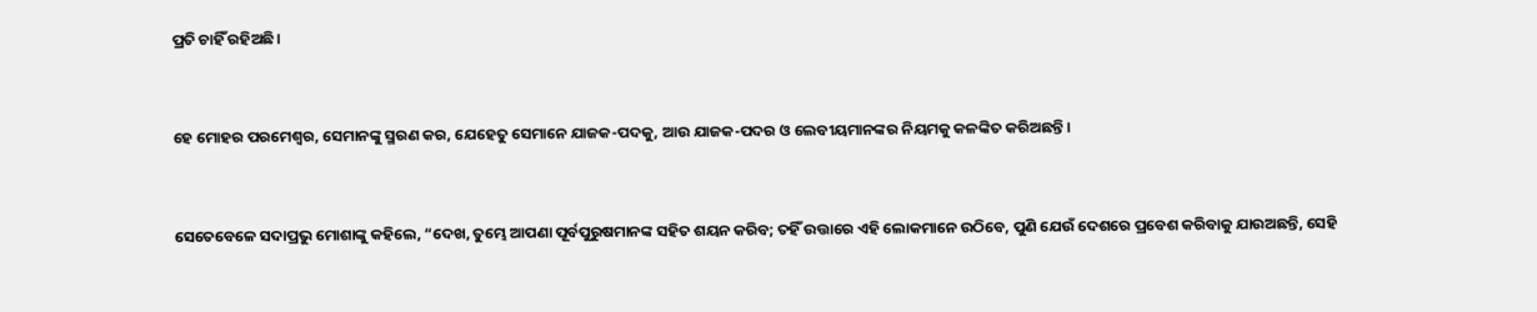ପ୍ରତି ଚାହିଁ ରହିଅଛି।


ହେ ମୋହର ପରମେଶ୍ୱର, ସେମାନଙ୍କୁ ସ୍ମରଣ କର, ଯେହେତୁ ସେମାନେ ଯାଜକ-ପଦକୁ, ଆଉ ଯାଜକ-ପଦର ଓ ଲେବୀୟମାନଙ୍କର ନିୟମକୁ କଳଙ୍କିତ କରିଅଛନ୍ତି।


ସେତେବେଳେ ସଦାପ୍ରଭୁ ମୋଶାଙ୍କୁ କହିଲେ, “ଦେଖ, ତୁମ୍ଭେ ଆପଣା ପୂର୍ବପୁରୁଷମାନଙ୍କ ସହିତ ଶୟନ କରିବ; ତହିଁ ଉତ୍ତାରେ ଏହି ଲୋକମାନେ ଉଠିବେ, ପୁଣି ଯେଉଁ ଦେଶରେ ପ୍ରବେଶ କରିବାକୁ ଯାଉଅଛନ୍ତି, ସେହି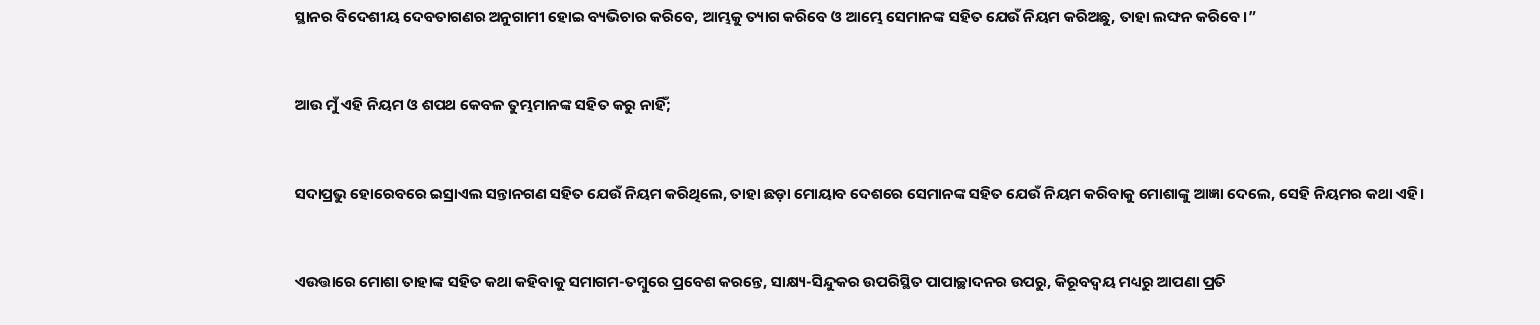ସ୍ଥାନର ବିଦେଶୀୟ ଦେବତାଗଣର ଅନୁଗାମୀ ହୋଇ ବ୍ୟଭିଚାର କରିବେ, ଆମ୍ଭକୁ ତ୍ୟାଗ କରିବେ ଓ ଆମ୍ଭେ ସେମାନଙ୍କ ସହିତ ଯେଉଁ ନିୟମ କରିଅଛୁ, ତାହା ଲଙ୍ଘନ କରିବେ।”


ଆଉ ମୁଁ ଏହି ନିୟମ ଓ ଶପଥ କେବଳ ତୁମ୍ଭମାନଙ୍କ ସହିତ କରୁ ନାହିଁ;


ସଦାପ୍ରଭୁ ହୋରେବରେ ଇସ୍ରାଏଲ ସନ୍ତାନଗଣ ସହିତ ଯେଉଁ ନିୟମ କରିଥିଲେ, ତାହା ଛଡ଼ା ମୋୟାବ ଦେଶରେ ସେମାନଙ୍କ ସହିତ ଯେଉଁ ନିୟମ କରିବାକୁ ମୋଶାଙ୍କୁ ଆଜ୍ଞା ଦେଲେ, ସେହି ନିୟମର କଥା ଏହି।


ଏଉତ୍ତାରେ ମୋଶା ତାହାଙ୍କ ସହିତ କଥା କହିବାକୁ ସମାଗମ-ତମ୍ବୁରେ ପ୍ରବେଶ କରନ୍ତେ, ସାକ୍ଷ୍ୟ-ସିନ୍ଦୁକର ଉପରିସ୍ଥିତ ପାପାଚ୍ଛାଦନର ଉପରୁ, କିରୂବଦ୍ୱୟ ମଧ୍ୟରୁ ଆପଣା ପ୍ରତି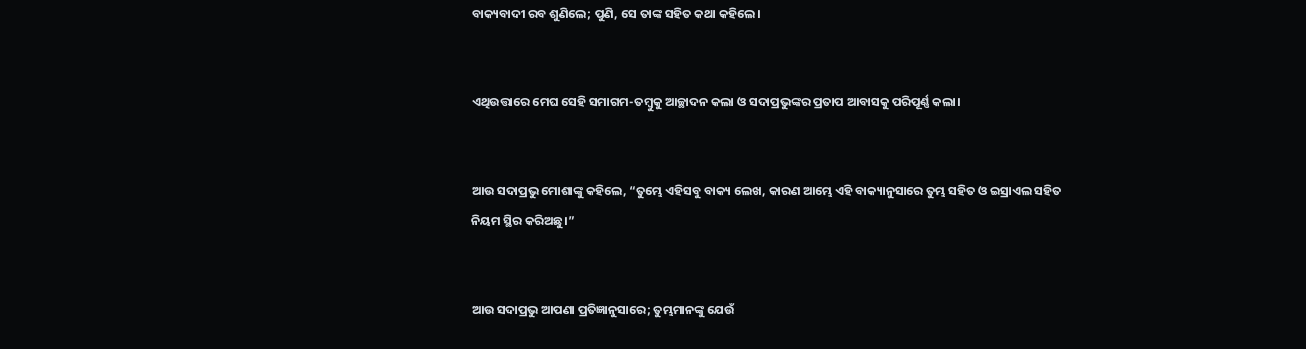ବାକ୍ୟବାଦୀ ରବ ଶୁଣିଲେ; ପୁଣି, ସେ ତାଙ୍କ ସହିତ କଥା କହିଲେ।


ଏଥିଉତ୍ତାରେ ମେଘ ସେହି ସମାଗମ-ତମ୍ବୁକୁ ଆଚ୍ଛାଦନ କଲା ଓ ସଦାପ୍ରଭୁଙ୍କର ପ୍ରତାପ ଆବାସକୁ ପରିପୂର୍ଣ୍ଣ କଲା।


ଆଉ ସଦାପ୍ରଭୁ ମୋଶାଙ୍କୁ କହିଲେ, “ତୁମ୍ଭେ ଏହିସବୁ ବାକ୍ୟ ଲେଖ, କାରଣ ଆମ୍ଭେ ଏହି ବାକ୍ୟାନୁସାରେ ତୁମ୍ଭ ସହିତ ଓ ଇସ୍ରାଏଲ ସହିତ ନିୟମ ସ୍ଥିର କରିଅଛୁ।”


ଆଉ ସଦାପ୍ରଭୁ ଆପଣା ପ୍ରତିଜ୍ଞାନୁସାରେ; ତୁମ୍ଭମାନଙ୍କୁ ଯେଉଁ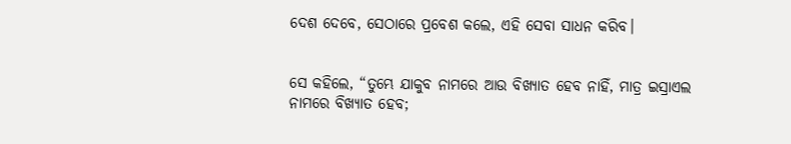ଦେଶ ଦେବେ, ସେଠାରେ ପ୍ରବେଶ କଲେ, ଏହି ସେବା ସାଧନ କରିବ।


ସେ କହିଲେ, “ତୁମ୍ଭେ ଯାକୁବ ନାମରେ ଆଉ ବିଖ୍ୟାତ ହେବ ନାହିଁ, ମାତ୍ର ଇସ୍ରାଏଲ ନାମରେ ବିଖ୍ୟାତ ହେବ;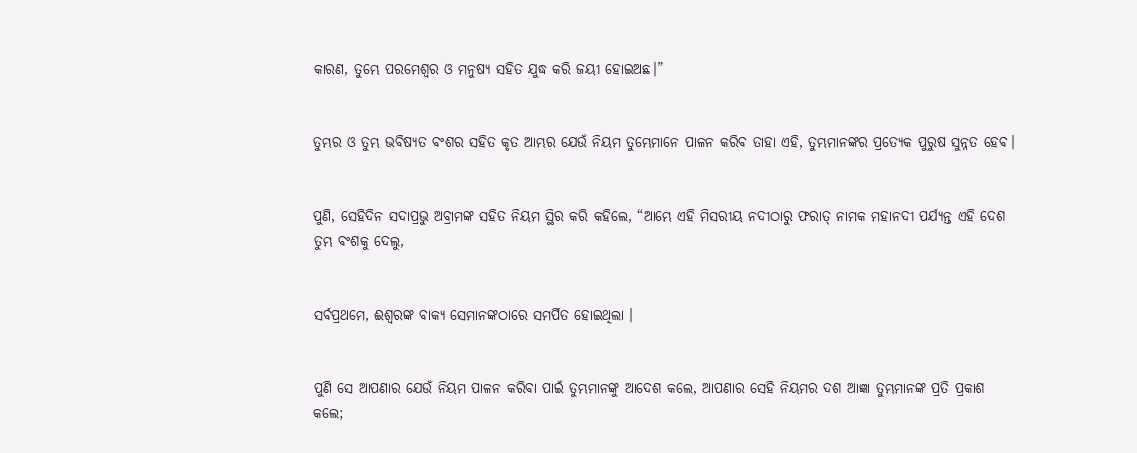କାରଣ, ତୁମ୍ଭେ ପରମେଶ୍ୱର ଓ ମନୁଷ୍ୟ ସହିତ ଯୁଦ୍ଧ କରି ଜୟୀ ହୋଇଅଛ।”


ତୁମ୍ଭର ଓ ତୁମ୍ଭ ଭବିଷ୍ୟତ ବଂଶର ସହିତ କୃତ ଆମ୍ଭର ଯେଉଁ ନିୟମ ତୁମ୍ଭେମାନେ ପାଳନ କରିବ ତାହା ଏହି, ତୁମ୍ଭମାନଙ୍କର ପ୍ରତ୍ୟେକ ପୁରୁଷ ସୁନ୍ନତ ହେବ।


ପୁଣି, ସେହିଦିନ ସଦାପ୍ରଭୁ ଅବ୍ରାମଙ୍କ ସହିତ ନିୟମ ସ୍ଥିର କରି କହିଲେ, “ଆମ୍ଭେ ଏହି ମିସରୀୟ ନଦୀଠାରୁ ଫରାତ୍‍ ନାମକ ମହାନଦୀ ପର୍ଯ୍ୟନ୍ତ ଏହି ଦେଶ ତୁମ୍ଭ ବଂଶକୁ ଦେଲୁ,


ସର୍ବପ୍ରଥମେ, ଈଶ୍ୱରଙ୍କ ବାକ୍ୟ ସେମାନଙ୍କଠାରେ ସମର୍ପିତ ହୋଇଥିଲା ।


ପୁଣି ସେ ଆପଣାର ଯେଉଁ ନିୟମ ପାଳନ କରିବା ପାଇଁ ତୁମ୍ଭମାନଙ୍କୁ ଆଦେଶ କଲେ, ଆପଣାର ସେହି ନିୟମର ଦଶ ଆଜ୍ଞା ତୁମ୍ଭମାନଙ୍କ ପ୍ରତି ପ୍ରକାଶ କଲେ;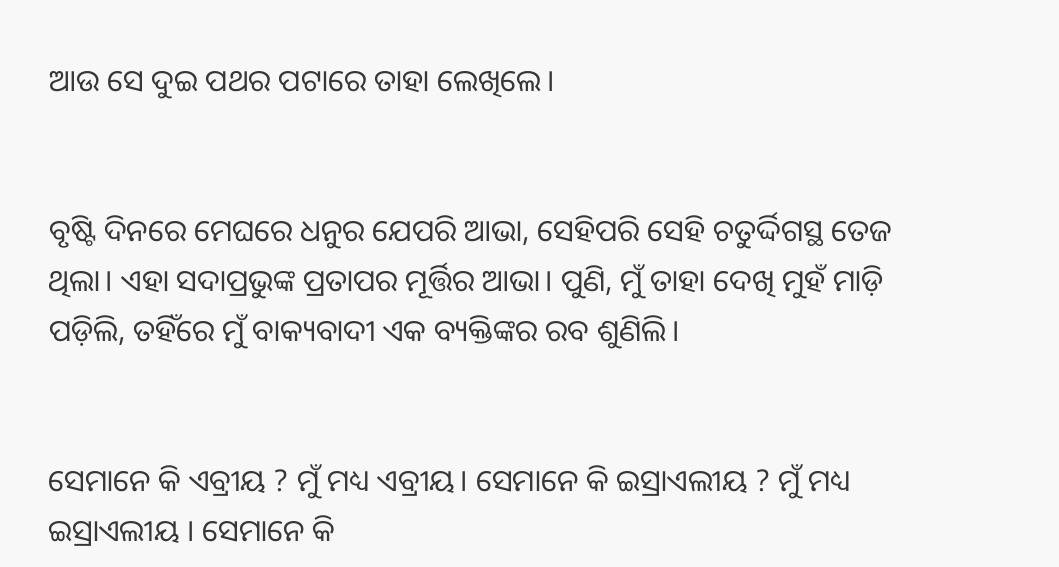ଆଉ ସେ ଦୁଇ ପଥର ପଟାରେ ତାହା ଲେଖିଲେ।


ବୃଷ୍ଟି ଦିନରେ ମେଘରେ ଧନୁର ଯେପରି ଆଭା, ସେହିପରି ସେହି ଚତୁର୍ଦ୍ଦିଗସ୍ଥ ତେଜ ଥିଲା। ଏହା ସଦାପ୍ରଭୁଙ୍କ ପ୍ରତାପର ମୂର୍ତ୍ତିର ଆଭା। ପୁଣି, ମୁଁ ତାହା ଦେଖି ମୁହଁ ମାଡ଼ି ପଡ଼ିଲି, ତହିଁରେ ମୁଁ ବାକ୍ୟବାଦୀ ଏକ ବ୍ୟକ୍ତିଙ୍କର ରବ ଶୁଣିଲି।


ସେମାନେ କି ଏବ୍ରୀୟ ? ମୁଁ ମଧ୍ୟ ଏବ୍ରୀୟ। ସେମାନେ କି ଇସ୍ରାଏଲୀୟ ? ମୁଁ ମଧ୍ୟ ଇସ୍ରାଏଲୀୟ । ସେମାନେ କି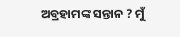ଅବ୍ରହାମଙ୍କ ସନ୍ତାନ ? ମୁଁ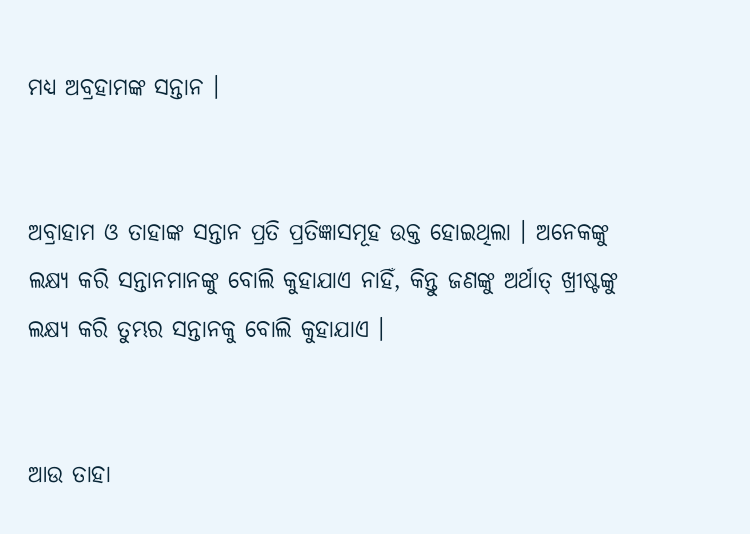ମଧ୍ୟ ଅବ୍ରହାମଙ୍କ ସନ୍ତାନ ।


ଅବ୍ରାହାମ ଓ ତାହାଙ୍କ ସନ୍ତାନ ପ୍ରତି ପ୍ରତିଜ୍ଞାସମୂହ ଉକ୍ତ ହୋଇଥିଲା । ଅନେକଙ୍କୁ ଲକ୍ଷ୍ୟ କରି ସନ୍ତାନମାନଙ୍କୁ ବୋଲି କୁହାଯାଏ ନାହିଁ, କିନ୍ତୁ ଜଣଙ୍କୁ ଅର୍ଥାତ୍‍ ଖ୍ରୀଷ୍ଟଙ୍କୁ ଲକ୍ଷ୍ୟ କରି ତୁମ୍ଭର ସନ୍ତାନକୁ ବୋଲି କୁହାଯାଏ ।


ଆଉ ତାହା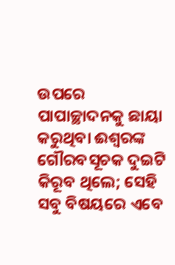ଉପରେ ପାପାଚ୍ଛାଦନକୁ ଛାୟା କରୁଥିବା ଈଶ୍ୱରଙ୍କ ଗୌରବସୂଚକ ଦୁଇଟି କିରୂବ ଥିଲେ; ସେହି ସବୁ ବିଷୟରେ ଏବେ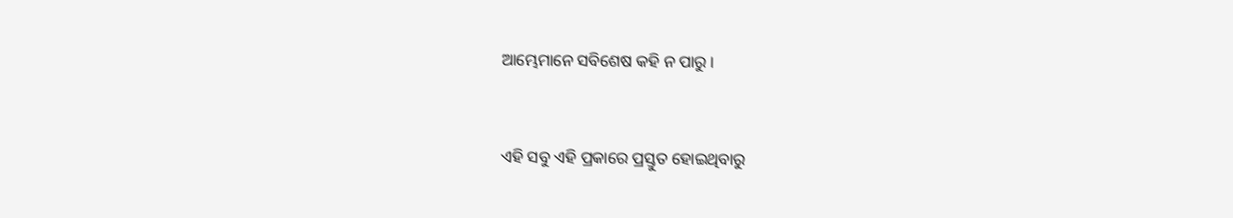ଆମ୍ଭେମାନେ ସବିଶେଷ କହି ନ ପାରୁ ।


ଏହି ସବୁ ଏହି ପ୍ରକାରେ ପ୍ରସ୍ତୁତ ହୋଇଥିବାରୁ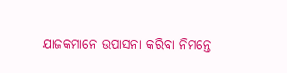ଯାଜକମାନେ ଉପାସନା କରିବା ନିମନ୍ତେ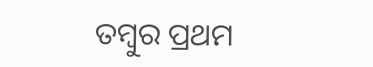ତମ୍ବୁର ପ୍ରଥମ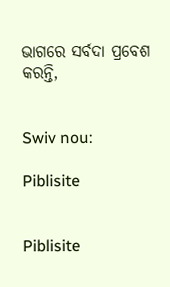ଭାଗରେ ସର୍ବଦା ପ୍ରବେଶ କରନ୍ତି,


Swiv nou:

Piblisite


Piblisite